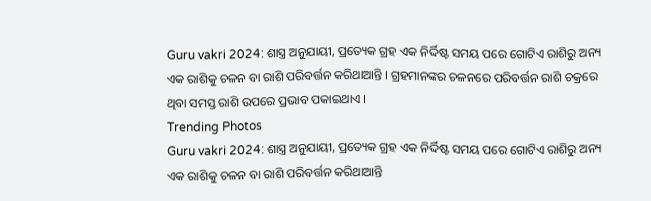Guru vakri 2024: ଶାସ୍ତ୍ର ଅନୁଯାୟୀ, ପ୍ରତ୍ୟେକ ଗ୍ରହ ଏକ ନିର୍ଦ୍ଦିଷ୍ଟ ସମୟ ପରେ ଗୋଟିଏ ରାଶିରୁ ଅନ୍ୟ ଏକ ରାଶିକୁ ଚଳନ ବା ରାଶି ପରିବର୍ତ୍ତନ କରିଥାଆନ୍ତି । ଗ୍ରହମାନଙ୍କର ଚଳନରେ ପରିବର୍ତ୍ତନ ରାଶି ଚକ୍ରରେ ଥିବା ସମସ୍ତ ରାଶି ଉପରେ ପ୍ରଭାବ ପକାଇଥାଏ ।
Trending Photos
Guru vakri 2024: ଶାସ୍ତ୍ର ଅନୁଯାୟୀ, ପ୍ରତ୍ୟେକ ଗ୍ରହ ଏକ ନିର୍ଦ୍ଦିଷ୍ଟ ସମୟ ପରେ ଗୋଟିଏ ରାଶିରୁ ଅନ୍ୟ ଏକ ରାଶିକୁ ଚଳନ ବା ରାଶି ପରିବର୍ତ୍ତନ କରିଥାଆନ୍ତି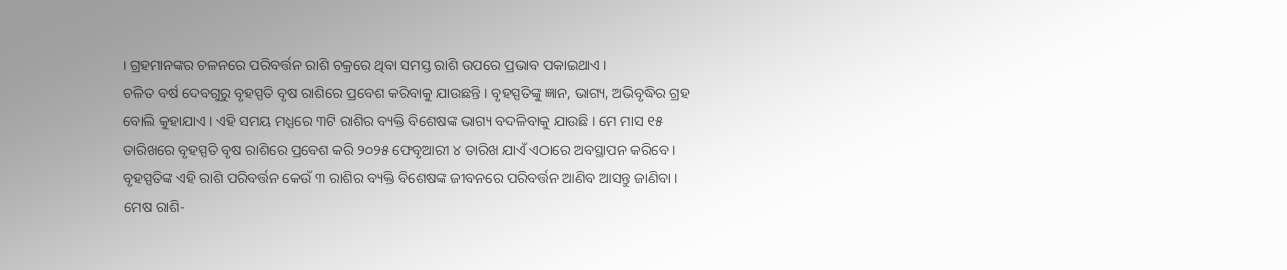। ଗ୍ରହମାନଙ୍କର ଚଳନରେ ପରିବର୍ତ୍ତନ ରାଶି ଚକ୍ରରେ ଥିବା ସମସ୍ତ ରାଶି ଉପରେ ପ୍ରଭାବ ପକାଇଥାଏ ।
ଚଳିତ ବର୍ଷ ଦେବଗୁରୁ ବୃହସ୍ପତି ବୃଷ ରାଶିରେ ପ୍ରବେଶ କରିବାକୁ ଯାଉଛନ୍ତି । ବୃହସ୍ପତିଙ୍କୁ ଜ୍ଞାନ, ଭାଗ୍ୟ, ଅଭିବୃଦ୍ଧିର ଗ୍ରହ ବୋଲି କୁହାଯାଏ । ଏହି ସମୟ ମଧ୍ଯରେ ୩ଟି ରାଶିର ବ୍ୟକ୍ତି ବିଶେଷଙ୍କ ଭାଗ୍ୟ ବଦଳିବାକୁ ଯାଉଛି । ମେ ମାସ ୧୫ ତାରିଖରେ ବୃହସ୍ପତି ବୃଷ ରାଶିରେ ପ୍ରବେଶ କରି ୨୦୨୫ ଫେବୃଆରୀ ୪ ତାରିଖ ଯାଏଁ ଏଠାରେ ଅବସ୍ଥାପନ କରିବେ । ବୃହସ୍ପତିଙ୍କ ଏହି ରାଶି ପରିବର୍ତ୍ତନ କେଉଁ ୩ ରାଶିର ବ୍ୟକ୍ତି ବିଶେଷଙ୍କ ଜୀବନରେ ପରିବର୍ତ୍ତନ ଆଣିବ ଆସନ୍ତୁ ଜାଣିବା ।
ମେଷ ରାଶି-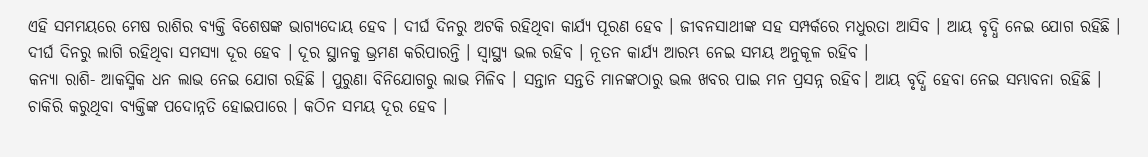ଏହି ସମମୟରେ ମେଷ ରାଶିର ବ୍ୟକ୍ତି ବିଶେଷଙ୍କ ଭାଗ୍ୟଦୋୟ ହେବ । ଦୀର୍ଘ ଦିନରୁ ଅଟକି ରହିଥିବା କାର୍ଯ୍ୟ ପୂରଣ ହେବ । ଜୀବନସାଥୀଙ୍କ ସହ ସମ୍ପର୍କରେ ମଧୁରତା ଆସିବ । ଆୟ ବୃଦ୍ଧି ନେଇ ଯୋଗ ରହିଛି । ଦୀର୍ଘ ଦିନରୁ ଲାଗି ରହିଥିବା ସମସ୍ୟା ଦୂର ହେବ । ଦୂର ସ୍ଥାନକୁ ଭ୍ରମଣ କରିପାରନ୍ତି । ସ୍ୱାସ୍ଥ୍ୟ ଭଲ ରହିବ । ନୂତନ କାର୍ଯ୍ୟ ଆରମ୍ଭ ନେଇ ସମୟ ଅନୁକୂଳ ରହିବ ।
କନ୍ୟା ରାଶି- ଆକସ୍ମିକ ଧନ ଲାଭ ନେଇ ଯୋଗ ରହିଛି । ପୁରୁଣା ବିନିଯୋଗରୁ ଲାଭ ମିଳିବ । ସନ୍ତାନ ସନ୍ତତି ମାନଙ୍କଠାରୁ ଭଲ ଖବର ପାଇ ମନ ପ୍ରସନ୍ନ ରହିବ। ଆୟ ବୃଦ୍ଧି ହେବା ନେଇ ସମ୍ଭାବନା ରହିଛି । ଚାକିରି କରୁଥିବା ବ୍ୟକ୍ତିଙ୍କ ପଦୋନ୍ନତି ହୋଇପାରେ । କଠିନ ସମୟ ଦୂର ହେବ ।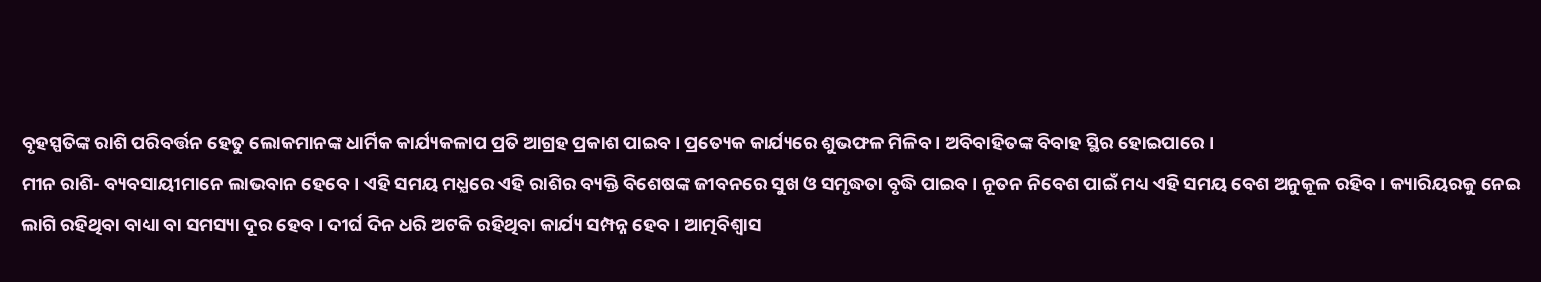ବୃହସ୍ପତିଙ୍କ ରାଶି ପରିବର୍ତ୍ତନ ହେତୁ ଲୋକମାନଙ୍କ ଧାର୍ମିକ କାର୍ଯ୍ୟକଳାପ ପ୍ରତି ଆଗ୍ରହ ପ୍ରକାଶ ପାଇବ। ପ୍ରତ୍ୟେକ କାର୍ଯ୍ୟରେ ଶୁଭଫଳ ମିଳିବ । ଅବିବାହିତଙ୍କ ବିବାହ ସ୍ଥିର ହୋଇପାରେ ।
ମୀନ ରାଶି- ବ୍ୟବସାୟୀମାନେ ଲାଭବାନ ହେବେ। ଏହି ସମୟ ମଧ୍ଯରେ ଏହି ରାଶିର ବ୍ୟକ୍ତି ବିଶେଷଙ୍କ ଜୀବନରେ ସୁଖ ଓ ସମୃଦ୍ଧତା ବୃଦ୍ଧି ପାଇବ । ନୂତନ ନିବେଶ ପାଇଁ ମଧ୍ୟ ଏହି ସମୟ ବେଶ ଅନୁକୂଳ ରହିବ । କ୍ୟାରିୟରକୁ ନେଇ ଲାଗି ରହିଥିବା ବାଧ୍ୟା ବା ସମସ୍ୟା ଦୂର ହେବ । ଦୀର୍ଘ ଦିନ ଧରି ଅଟକି ରହିଥିବା କାର୍ଯ୍ୟ ସମ୍ପନ୍ନ ହେବ । ଆତ୍ମବିଶ୍ୱାସ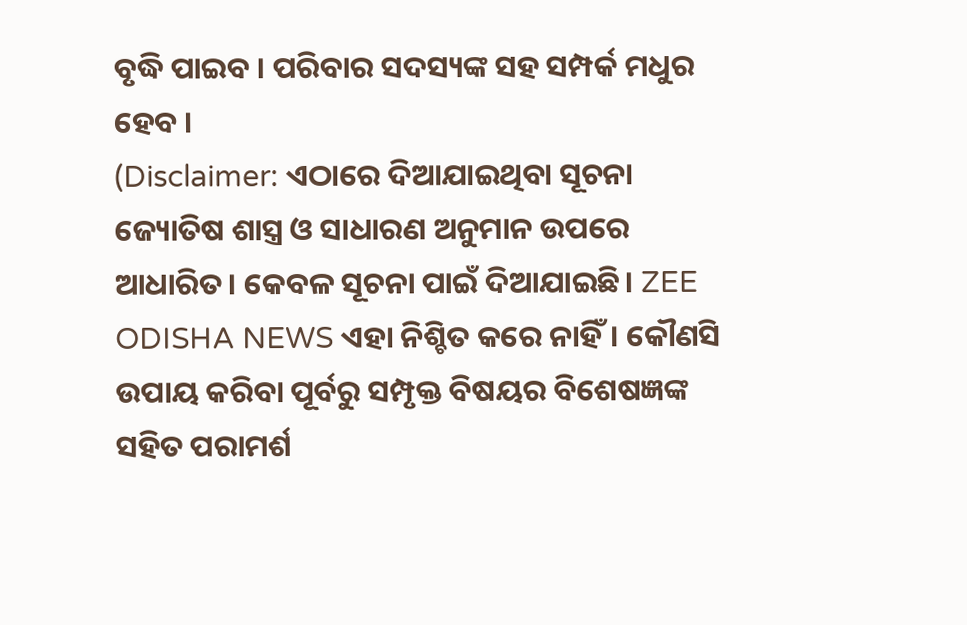ବୃଦ୍ଧି ପାଇବ । ପରିବାର ସଦସ୍ୟଙ୍କ ସହ ସମ୍ପର୍କ ମଧୁର ହେବ ।
(Disclaimer: ଏଠାରେ ଦିଆଯାଇଥିବା ସୂଚନା ଜ୍ୟୋତିଷ ଶାସ୍ତ୍ର ଓ ସାଧାରଣ ଅନୁମାନ ଉପରେ ଆଧାରିତ। କେବଳ ସୂଚନା ପାଇଁ ଦିଆଯାଇଛି। ZEE ODISHA NEWS ଏହା ନିଶ୍ଚିତ କରେ ନାହିଁ। କୌଣସି ଉପାୟ କରିବା ପୂର୍ବରୁ ସମ୍ପୃକ୍ତ ବିଷୟର ବିଶେଷଜ୍ଞଙ୍କ ସହିତ ପରାମର୍ଶ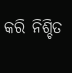କରି ନିଶ୍ଚିତ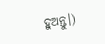ହୁଅନ୍ତୁ।)